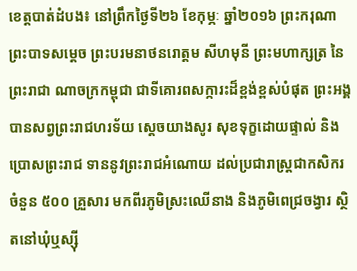ខេត្តបាត់ដំបង៖ នៅព្រឹកថ្ងៃទី២៦ ខែកុម្ភៈ ឆ្នាំ២០១៦ ព្រះករុណាព្រះបាទសមេ្តច ព្រះបរមនាថនរោត្តម សីហមុនី ព្រះមហាក្សត្រ នៃព្រះរាជា ណាចក្រកម្ពុជា ជាទីគោរពសក្ការះដ៏ខ្ពង់ខ្ពស់បំផុត ព្រះអង្គ បានសព្វព្រះរាជហរទ័យ ស្តេចយាងសូរ សុខទុក្ខដោយផ្ទាល់ និងប្រោសព្រះរាជ ទាននូវព្រះរាជអំណោយ ដល់ប្រជារាស្រ្តជាកសិករ ចំនួន ៥០០ គ្រួសារ មកពីរភូមិស្រះឈើនាង និងភូមិពេជ្រចង្វារ ស្ថិតនៅឃុំឬស្ស៊ី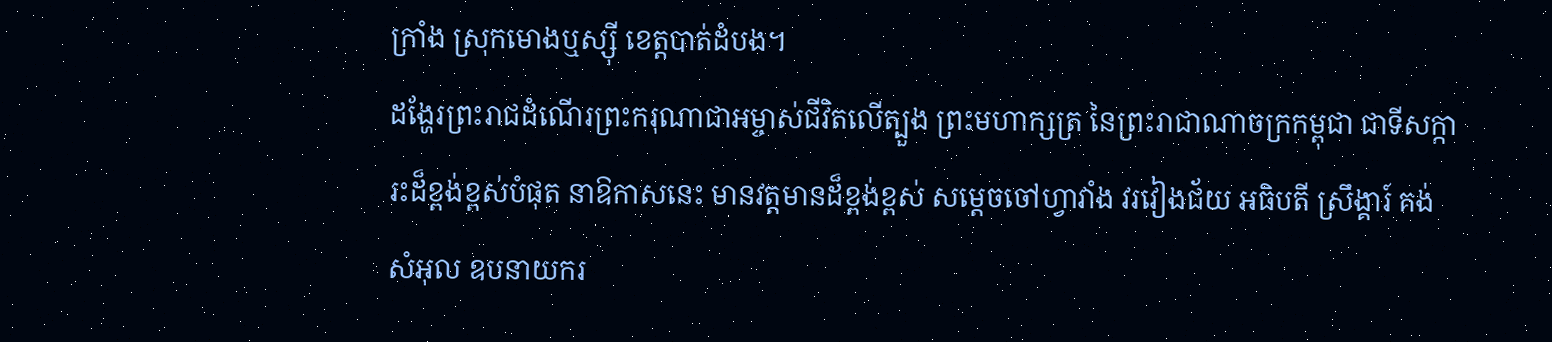ក្រាំង ស្រុកមោងឬស្ស៊ី ខេត្តបាត់ដំបង។
ដង្ហែរព្រះរាជដំណើរព្រះករុណាជាអម្ចាស់ជីវិតលើត្បួង ព្រះមហាក្សត្រ នៃព្រះរាជាណាចក្រកម្ពុជា ជាទីសក្ការះដ៏ខ្ពង់ខ្ពស់បំផុត នាឱកាសនេះ មានវត្តមានដ៏ខ្ពង់ខ្ពស់ សម្តេចចៅហ្វាវាំង វរវៀងជ័យ អធិបតី ស្រឹង្គារ៍ គង់ សំអុល ឧបនាយករ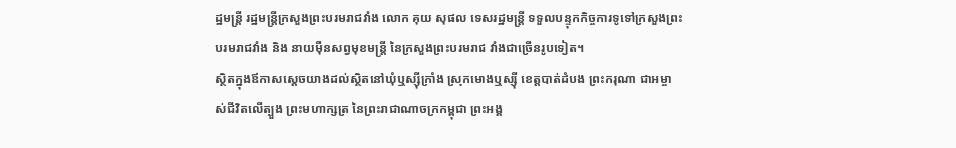ដ្ឋមន្រ្តី រដ្ឋមន្រ្តីក្រសួងព្រះបរមរាជវាំង លោក គុយ សុផល ទេសរដ្ឋមន្រ្តី ទទួលបន្ទុកកិច្ចការទូទៅក្រសួងព្រះបរមរាជវាំង និង នាយម៉ឺនសព្វមុខមន្រ្តី នៃក្រសួងព្រះបរមរាជ វាំងជាច្រើនរូបទៀត។
ស្ថិតក្នុងឪកាសស្តេចយាងដល់ស្ថិតនៅឃុំឬស្ស៊ីក្រាំង ស្រុកមោងឬស្ស៊ី ខេត្តបាត់ដំបង ព្រះករុណា ជាអម្ចាស់ជីវិតលើត្បួង ព្រះមហាក្សត្រ នៃព្រះរាជាណាចក្រកម្ពុជា ព្រះអង្គ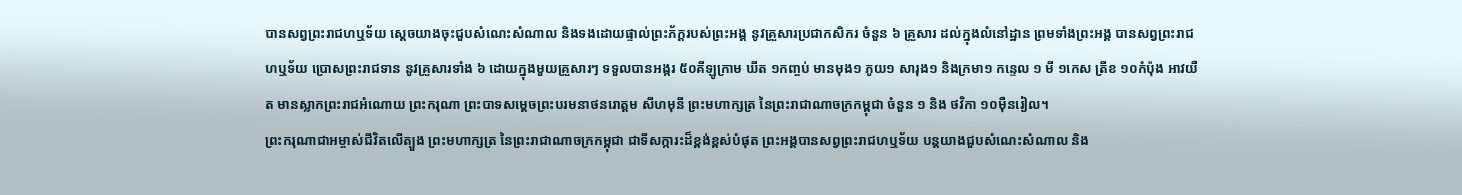បានសព្វព្រះរាជហឬទ័យ ស្តេចយាងចុះជួបសំណេះសំណាល និងទងដោយផ្ទាល់ព្រះភ័ក្តរបស់ព្រះអង្គ នូវគ្រួសារប្រជាកសិករ ចំនួន ៦ គ្រួសារ ដល់ក្នុងលំនៅដ្ឋាន ព្រមទាំងព្រះអង្គ បានសព្វព្រះរាជហឬទ័យ ប្រោសព្រះរាជទាន នូវគ្រួសារទាំង ៦ ដោយក្នុងមួយគ្រួសារៗ ទទួលបានអង្ករ ៥០គីឡូក្រាម ឃីត ១កញ្ចប់ មានមុង១ ភូយ១ សារុង១ និងក្រមា១ កន្ទេល ១ មី ១កេស ត្រីខ ១០កំប៉ុង អាវយឺត មានស្លាកព្រះរាជអំណោយ ព្រះករុណា ព្រះបាទសម្តេចព្រះបរមនាថនរោត្តម សីហមុនី ព្រះមហាក្សត្រ នៃព្រះរាជាណាចក្រកម្ពុជា ចំនួន ១ និង ថវិកា ១០ម៉ឺនរៀល។
ព្រះករុណាជាអម្ចាស់ជីវិតលើត្បួង ព្រះមហាក្សត្រ នៃព្រះរាជាណាចក្រកម្ពុជា ជាទីសក្ការះដ៏ខ្ពង់ខ្ពស់បំផុត ព្រះអង្គបានសព្វព្រះរាជហឬទ័យ បន្តយាងជួបសំណេះសំណាល និង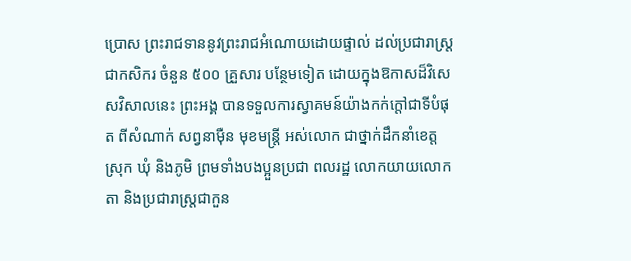ប្រោស ព្រះរាជទាននូវព្រះរាជអំណោយដោយផ្ទាល់ ដល់ប្រជារាស្រ្តជាកសិករ ចំនួន ៥០០ គ្រួសារ បន្ថែមទៀត ដោយក្នុងឱកាសដ៏វិសេសវិសាលនេះ ព្រះអង្គ បានទទួលការស្វាគមន៍យ៉ាងកក់ក្តៅជាទីបំផុត ពីសំណាក់ សព្វនាម៉ឺន មុខមន្ដ្រី អស់លោក ជាថ្នាក់ដឹកនាំខេត្ត ស្រុក ឃុំ និងភូមិ ព្រមទាំងបងប្អួនប្រជា ពលរដ្ឋ លោកយាយលោកតា និងប្រជារាស្រ្តជាកួន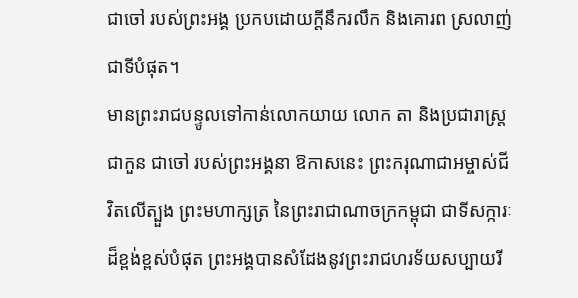ជាចៅ របស់ព្រះអង្គ ប្រកបដោយក្តីនឹករលឹក និងគោរព ស្រលាញ់ជាទីបំផុត។
មានព្រះរាជបន្ទូលទៅកាន់លោកយាយ លោក តា និងប្រជារាស្រ្តជាកួន ជាចៅ របស់ព្រះអង្គនា ឱកាសនេះ ព្រះករុណាជាអម្ចាស់ជីវិតលើត្បួង ព្រះមហាក្សត្រ នៃព្រះរាជាណាចក្រកម្ពុជា ជាទីសក្ការៈ ដ៏ខ្ពង់ខ្ពស់បំផុត ព្រះអង្គបានសំដែងនូវព្រះរាជហរទ័យសប្បាយរី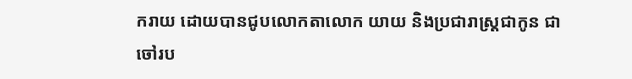ករាយ ដោយបានជូបលោកតាលោក យាយ និងប្រជារាស្រ្តជាកូន ជាចៅរប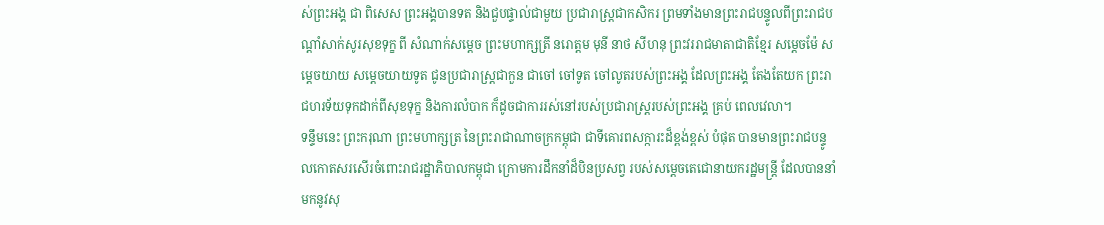ស់ព្រះអង្គ ជា ពិសេស ព្រះអង្គបានទត និងជួបផ្ទាល់ជាមួយ ប្រជារាស្រ្តជាកសិករ ព្រមទាំងមានព្រះរាជបន្ទូលពីព្រះរាជបណ្តាំសាក់សូរសុខទុក្ខ ពី សំណាក់សម្តេច ព្រះមហាក្សត្រី នរោត្តម មុនី នាថ សីហនុ ព្រះវររាជមាតាជាតិខ្មែរ សម្ដេចម៉ែ សម្តេចយាយ សមេ្តចយាយទូត ជូនប្រជារាស្ត្រជាកួន ជាចៅ ចៅទូត ចៅលូតរបស់ព្រះអង្គ ដែលព្រះអង្គ តែងតែយក ព្រះរាជហរទ័យទុកដាក់ពីសុខទុក្ខ និងការលំបាក ក៏ដូចជាការរស់នៅរបស់ប្រជារាស្ត្ររបស់ព្រះអង្គ គ្រប់ ពេលវេលា។
ទន្ទឹមនេះ ព្រះករុណា ព្រះមហាក្សត្រ នៃព្រះរាជាណាចក្រកម្ពុជា ជាទីគោរពសក្ការះដ៏ខ្ពង់ខ្ពស់ បំផុត បានមានព្រះរាជបន្ទូលកោតសរសើរចំពោះរាជរដ្ឋាភិបាលកម្ពុជា ក្រោមការដឹកនាំដ៏បិនប្រសព្វ របស់សម្តេចតេជោនាយករដ្ឋមន្រ្តី ដែលបាននាំមកនូវសុ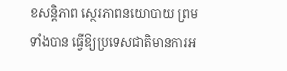ខសន្តិភាព សេ្ថរភាពនយោបាយ ព្រមទាំងបាន ធ្វើឱ្យប្រទេសជាតិមានការអ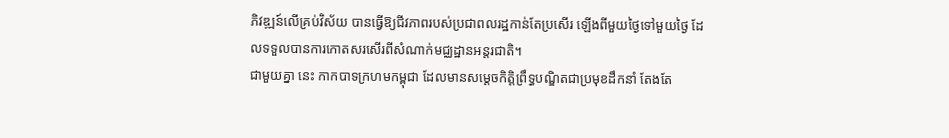ភិវឌ្ឍន៍លើគ្រប់វិស័យ បានធ្វើឱ្យជីវភាពរបស់ប្រជាពលរដ្ឋកាន់តែប្រសើរ ឡើងពីមួយថ្ងៃទៅមួយថ្ងៃ ដែលទទួលបានការកោតសរសើរពីសំណាក់មជ្ឈដ្ឋានអន្តរជាតិ។
ជាមួយគ្នា នេះ កាកបាទក្រហមកម្ពុជា ដែលមានសម្តេចកិត្តិព្រឹទ្ធបណ្ឌិតជាប្រមុខដឹកនាំ តែងតែ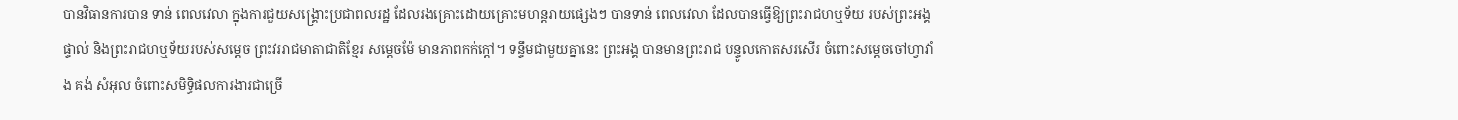បានវិធានការបាន ទាន់ ពេលវេលា ក្នុងការជួយសង្រ្គោះប្រជាពលរដ្ឋ ដែលរងគ្រោះដោយគ្រោះមហន្តរាយផ្សេងៗ បានទាន់ ពេលវេលា ដែលបានធ្វើឱ្យព្រះរាជហឬទ័យ របស់ព្រះអង្គផ្ទាល់ និងព្រះរាជហឬទ័យរបស់សម្តេច ព្រះវររាជមាតាជាតិខ្មែរ សម្តេចម៉ែ មានភាពកក់ក្តៅ។ ទន្ទឹមជាមួយគ្នានេះ ព្រះអង្គ បានមានព្រះរាជ បន្ទូលកោតសរសើរ ចំពោះសម្តេចចៅហ្វាវាំង គង់ សំអុល ចំពោះសមិទ្ធិផលការងារជាច្រើ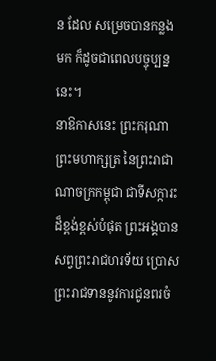ន ដែល សម្រេចបានកន្លង មក ក៏ដូចជាពេលបច្ចុប្បន្ននេះ។
នាឱកាសនេះ ព្រះករុណា ព្រះមហាក្សត្រ នៃព្រះរាជាណាចក្រកម្ពុជា ជាទីសក្ការះដ៏ខ្ពង់ខ្ពស់បំផុត ព្រះអង្គបានសព្វព្រះរាជហរទ័យ ប្រោសព្រះរាជទាននូវការជូនពរចំ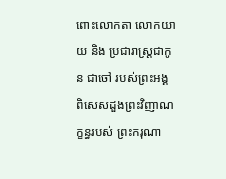ពោះលោកតា លោកយាយ និង ប្រជារាស្រ្តជាកូន ជាចៅ របស់ព្រះអង្គ ពិសេសដួងព្រះវិញាណក្ខន្ធរបស់ ព្រះករុណា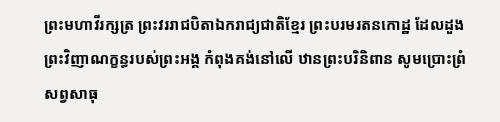ព្រះមហាវីរក្សត្រ ព្រះវររាជបិតាឯករាជ្យជាតិខ្មែរ ព្រះបរមរតនកោដ្ឋ ដែលដួងព្រះវិញាណក្ខន្ធរបស់ព្រះអង្គ កំពុងគង់នៅលើ ឋានព្រះបរិនិពាន សូមប្រោះព្រំសព្វសាធុ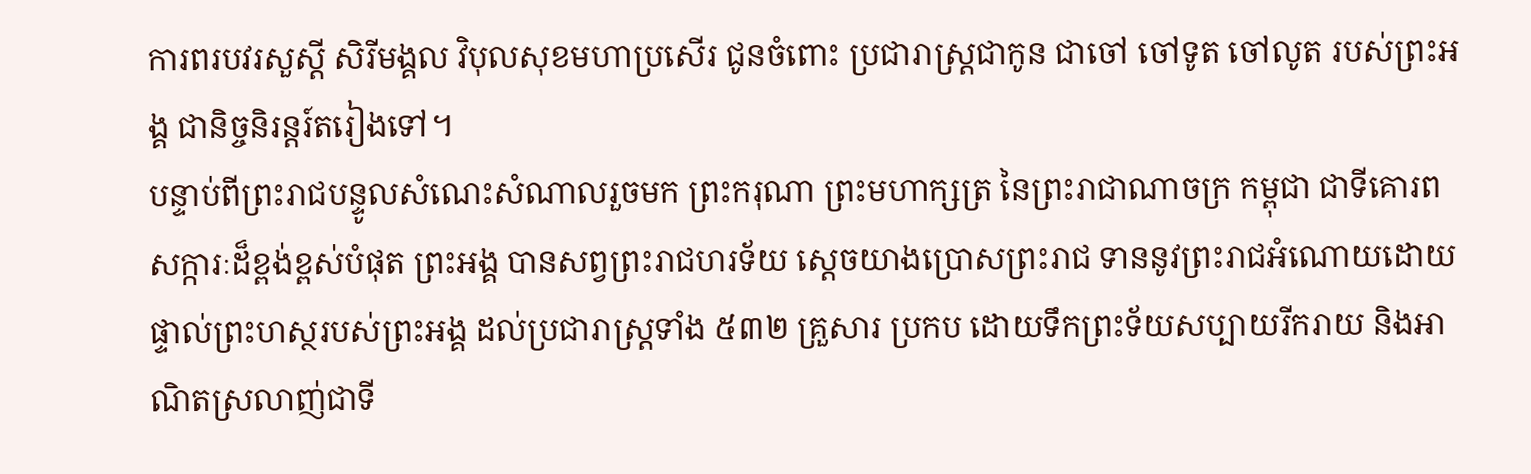ការពរបវរសួស្តី សិរីមង្គល វិបុលសុខមហាប្រសើរ ជូនចំពោះ ប្រជារាស្រ្តជាកូន ជាចៅ ចៅទូត ចៅលូត របស់ព្រះអង្គ ជានិច្ចនិរន្តរ៍តរៀងទៅ។
បន្ទាប់ពីព្រះរាជបន្ទូលសំណេះសំណាលរួចមក ព្រះករុណា ព្រះមហាក្សត្រ នៃព្រះរាជាណាចក្រ កម្ពុជា ជាទីគោរពសក្ការៈដ៏ខ្ពង់ខ្ពស់បំផុត ព្រះអង្គ បានសព្វព្រះរាជហរទ័យ ស្តេចយាងប្រោសព្រះរាជ ទាននូវព្រះរាជអំណោយដោយផ្ទាល់ព្រះហស្ថរបស់ព្រះអង្គ ដល់ប្រជារាស្រ្តទាំង ៥៣២ គ្រួសារ ប្រកប ដោយទឹកព្រះទ័យសប្បាយរីករាយ និងអាណិតស្រលាញ់ជាទី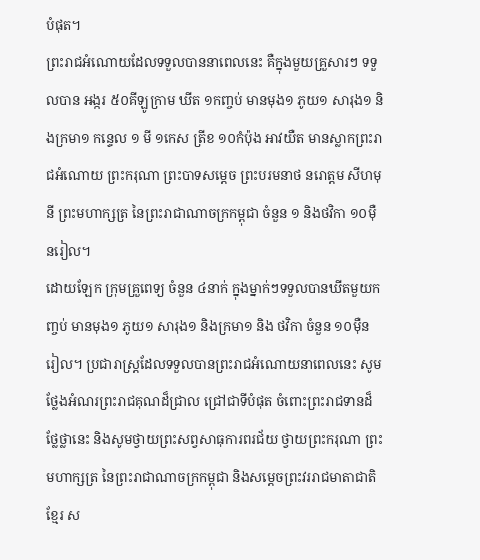បំផុត។
ព្រះរាជអំណោយដែលទទួលបាននាពេលនេះ គឺក្នុងមួយគ្រួសារៗ ទទួលបាន អង្ករ ៥០គីឡូក្រាម ឃីត ១កញ្ចប់ មានមុង១ ភូយ១ សារុង១ និងក្រមា១ កន្ទេល ១ មី ១កេស ត្រីខ ១០កំប៉ុង អាវយឺត មានស្លាកព្រះរាជអំណោយ ព្រះករុណា ព្រះបាទសម្តេច ព្រះបរមនាថ នរោត្តម សីហមុនី ព្រះមហាក្សត្រ នៃព្រះរាជាណាចក្រកម្ពុជា ចំនួន ១ និងថវិកា ១០ម៉ឺនរៀល។
ដោយឡែក ក្រុមគ្រួពេទ្យ ចំនួន ៤នាក់ ក្នុងម្នាក់ៗទទួលបានឃីតមួយកញ្ចប់ មានមុង១ ភូយ១ សារុង១ និងក្រមា១ និង ថវិកា ចំនួន ១០ម៉ឺន រៀល។ ប្រជារាស្ត្រដែលទទួលបានព្រះរាជអំណោយនាពេលនេះ សូមថ្លែងអំណរព្រះរាជគុណដ៏ជ្រាល ជ្រៅជាទីបំផុត ចំពោះព្រះរាជទានដ៏ថ្លែថ្លានេះ និងសូមថ្វាយព្រះសព្វសាធុការពរជ័យ ថ្វាយព្រះករុណា ព្រះមហាក្សត្រ នៃព្រះរាជាណាចក្រកម្ពុជា និងសម្តេចព្រះវររាជមាតាជាតិខ្មែរ ស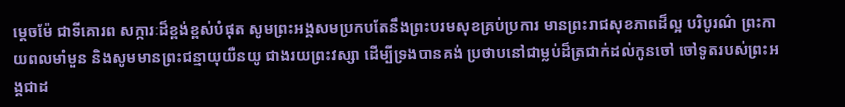ម្តេចម៉ែ ជាទីគោរព សក្ការៈដ៏ខ្ពង់ខ្ពស់បំផុត សូមព្រះអង្គសមប្រកបតែនឹងព្រះបរមសុខគ្រប់ប្រការ មានព្រះរាជសុខភាពដ៏ល្អ បរិបូរណ៌ ព្រះកាយពលមាំមួន និងសូមមានព្រះជន្មាយុយឺនយូ ជាងរយព្រះវស្សា ដើម្បីទ្រងបានគង់ ប្រថាបនៅជាម្លប់ដ៏ត្រជាក់ដល់កូនចៅ ចៅទូតរបស់ព្រះអង្គជាដ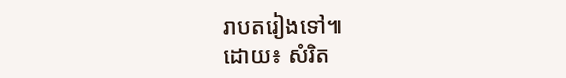រាបតរៀងទៅ៕
ដោយ៖ សំរិត